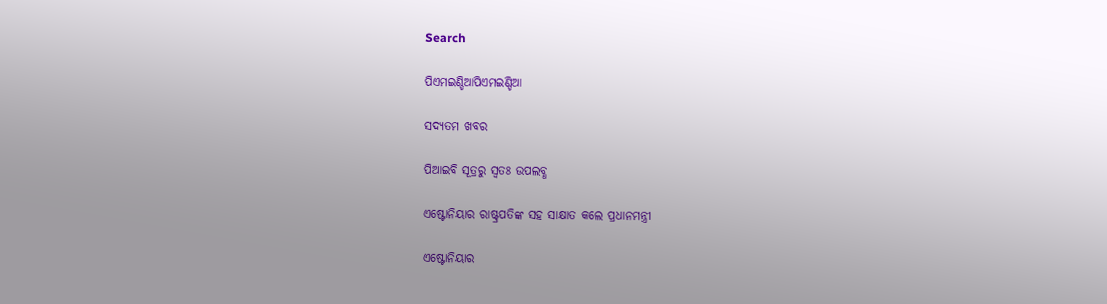Search

ପିଏମଇଣ୍ଡିଆପିଏମଇଣ୍ଡିଆ

ସଦ୍ୟତମ ଖବର

ପିଆଇବି ସୂତ୍ରରୁ ସ୍ବତଃ ଉପଲବ୍ଧ

ଏଷ୍ଟୋନିୟାର ରାଷ୍ଟ୍ରପତିଙ୍କ ସହ ସାକ୍ଷାତ କଲେ ପ୍ରଧାନମନ୍ତ୍ରୀ

ଏଷ୍ଟୋନିୟାର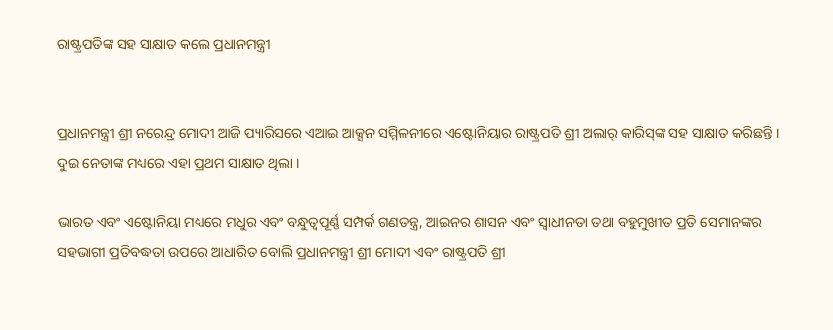ରାଷ୍ଟ୍ରପତିଙ୍କ ସହ ସାକ୍ଷାତ କଲେ ପ୍ରଧାନମନ୍ତ୍ରୀ


ପ୍ରଧାନମନ୍ତ୍ରୀ ଶ୍ରୀ ନରେନ୍ଦ୍ର ମୋଦୀ ଆଜି ପ୍ୟାରିସରେ ଏଆଇ ଆକ୍ସନ ସମ୍ମିଳନୀରେ ଏଷ୍ଟୋନିୟାର ରାଷ୍ଟ୍ରପତି ଶ୍ରୀ ଅଲାର୍ କାରିସ୍‌ଙ୍କ ସହ ସାକ୍ଷାତ କରିଛନ୍ତି । ଦୁଇ ନେତାଙ୍କ ମଧ୍ୟରେ ଏହା ପ୍ରଥମ ସାକ୍ଷାତ ଥିଲା ।

ଭାରତ ଏବଂ ଏଷ୍ଟୋନିୟା ମଧ୍ୟରେ ମଧୁର ଏବଂ ବନ୍ଧୁତ୍ୱପୂର୍ଣ୍ଣ ସମ୍ପର୍କ ଗଣତନ୍ତ୍ର, ଆଇନର ଶାସନ ଏବଂ ସ୍ୱାଧୀନତା ତଥା ବହୁମୁଖୀତ ପ୍ରତି ସେମାନଙ୍କର ସହଭାଗୀ ପ୍ରତିବଦ୍ଧତା ଉପରେ ଆଧାରିତ ବୋଲି ପ୍ରଧାନମନ୍ତ୍ରୀ ଶ୍ରୀ ମୋଦୀ ଏବଂ ରାଷ୍ଟ୍ରପତି ଶ୍ରୀ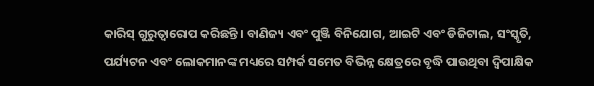କାରିସ୍ ଗୁରୁତ୍ୱାରୋପ କରିଛନ୍ତି । ବାଣିଜ୍ୟ ଏବଂ ପୁଞ୍ଜି ବିନିଯୋଗ, ଆଇଟି ଏବଂ ଡିଜିଟାଲ, ସଂସ୍କୃତି, ପର୍ଯ୍ୟଟନ ଏବଂ ଲୋକମାନଙ୍କ ମଧ୍ୟରେ ସମ୍ପର୍କ ସମେତ ବିଭିନ୍ନ କ୍ଷେତ୍ରରେ ବୃଦ୍ଧି ପାଉଥିବା ଦ୍ୱିପାକ୍ଷିକ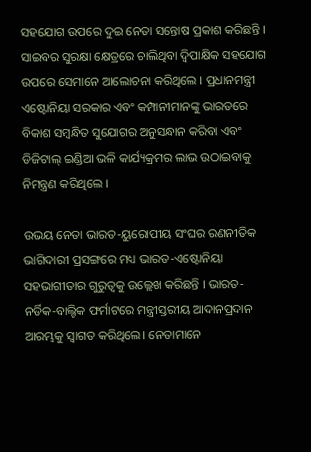ସହଯୋଗ ଉପରେ ଦୁଇ ନେତା ସନ୍ତୋଷ ପ୍ରକାଶ କରିଛନ୍ତି । ସାଇବର ସୁରକ୍ଷା କ୍ଷେତ୍ରରେ ଚାଲିଥିବା ଦ୍ୱିପାକ୍ଷିକ ସହଯୋଗ ଉପରେ ସେମାନେ ଆଲୋଚନା କରିଥିଲେ । ପ୍ରଧାନମନ୍ତ୍ରୀ ଏଷ୍ଟୋନିୟା ସରକାର ଏବଂ କମ୍ପାନୀମାନଙ୍କୁ ଭାରତରେ ବିକାଶ ସମ୍ବନ୍ଧିତ ସୁଯୋଗର ଅନୁସନ୍ଧାନ କରିବା ଏବଂ ଡିଜିଟାଲ୍ ଇଣ୍ଡିଆ ଭଳି କାର୍ଯ୍ୟକ୍ରମର ଲାଭ ଉଠାଇବାକୁ ନିମନ୍ତ୍ରଣ କରିଥିଲେ ।

ଉଭୟ ନେତା ଭାରତ-ୟୁରୋପୀୟ ସଂଘର ରଣନୀତିକ ଭାଗିଦାରୀ ପ୍ରସଙ୍ଗରେ ମଧ୍ୟ ଭାରତ-ଏଷ୍ଟୋନିୟା ସହଭାଗୀତାର ଗୁରୁତ୍ୱକୁ ଉଲ୍ଲେଖ କରିଛନ୍ତି । ଭାରତ-ନର୍ଡିକ-ବାଲ୍ଟିକ ଫର୍ମାଟରେ ମନ୍ତ୍ରୀସ୍ତରୀୟ ଆଦାନପ୍ରଦାନ ଆରମ୍ଭକୁ ସ୍ୱାଗତ କରିଥିଲେ। ନେତାମାନେ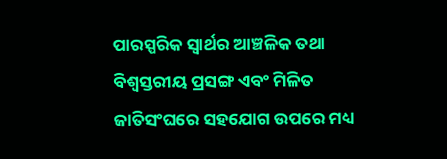ପାରସ୍ପରିକ ସ୍ୱାର୍ଥର ଆଞ୍ଚଳିକ ତଥା ବିଶ୍ୱସ୍ତରୀୟ ପ୍ରସଙ୍ଗ ଏବଂ ମିଳିତ ଜାତିସଂଘରେ ସହଯୋଗ ଉପରେ ମଧ୍ୟ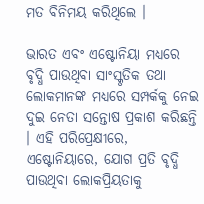ମତ ବିନିମୟ କରିଥିଲେ ।

ଭାରତ ଏବଂ ଏଷ୍ଟୋନିୟା ମଧ୍ୟରେ ବୃଦ୍ଧି ପାଉଥିବା ସାଂସ୍କୃତିକ ତଥା ଲୋକମାନଙ୍କ ମଧ୍ୟରେ ସମ୍ପର୍କକୁ ନେଇ ଦୁଇ ନେତା ସନ୍ତୋଷ ପ୍ରକାଶ କରିଛନ୍ତି । ଏହି ପରିପ୍ରେକ୍ଷୀରେ, ଏଷ୍ଟୋନିୟାରେ, ଯୋଗ ପ୍ରତି ବୃଦ୍ଧି ପାଉଥିବା ଲୋକପ୍ରିୟତାକୁ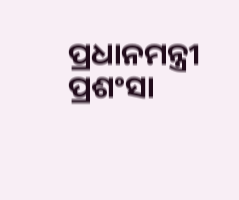ପ୍ରଧାନମନ୍ତ୍ରୀ ପ୍ରଶଂସା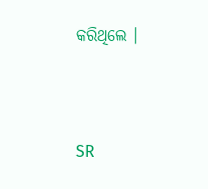କରିଥିଲେ ।



SR